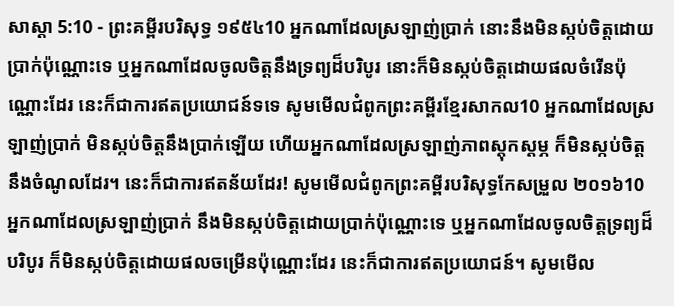សាស្តា 5:10 - ព្រះគម្ពីរបរិសុទ្ធ ១៩៥៤10 អ្នកណាដែលស្រឡាញ់ប្រាក់ នោះនឹងមិនស្កប់ចិត្តដោយប្រាក់ប៉ុណ្ណោះទេ ឬអ្នកណាដែលចូលចិត្តនឹងទ្រព្យដ៏បរិបូរ នោះក៏មិនស្កប់ចិត្តដោយផលចំរើនប៉ុណ្ណោះដែរ នេះក៏ជាការឥតប្រយោជន៍ទទេ សូមមើលជំពូកព្រះគម្ពីរខ្មែរសាកល10 អ្នកណាដែលស្រឡាញ់ប្រាក់ មិនស្កប់ចិត្តនឹងប្រាក់ឡើយ ហើយអ្នកណាដែលស្រឡាញ់ភាពស្ដុកស្ដម្ភ ក៏មិនស្កប់ចិត្តនឹងចំណូលដែរ។ នេះក៏ជាការឥតន័យដែរ! សូមមើលជំពូកព្រះគម្ពីរបរិសុទ្ធកែសម្រួល ២០១៦10 អ្នកណាដែលស្រឡាញ់ប្រាក់ នឹងមិនស្កប់ចិត្តដោយប្រាក់ប៉ុណ្ណោះទេ ឬអ្នកណាដែលចូលចិត្តទ្រព្យដ៏បរិបូរ ក៏មិនស្កប់ចិត្តដោយផលចម្រើនប៉ុណ្ណោះដែរ នេះក៏ជាការឥតប្រយោជន៍។ សូមមើល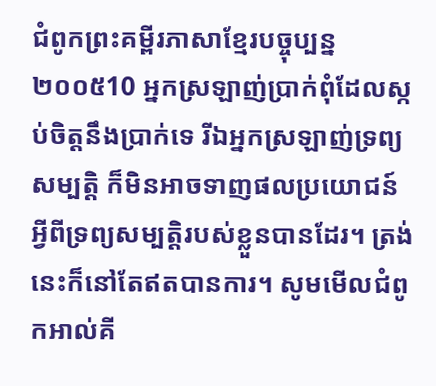ជំពូកព្រះគម្ពីរភាសាខ្មែរបច្ចុប្បន្ន ២០០៥10 អ្នកស្រឡាញ់ប្រាក់ពុំដែលស្កប់ចិត្តនឹងប្រាក់ទេ រីឯអ្នកស្រឡាញ់ទ្រព្យសម្បត្តិ ក៏មិនអាចទាញផលប្រយោជន៍អ្វីពីទ្រព្យសម្បត្តិរបស់ខ្លួនបានដែរ។ ត្រង់នេះក៏នៅតែឥតបានការ។ សូមមើលជំពូកអាល់គី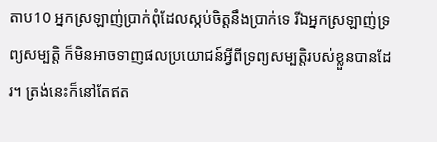តាប10 អ្នកស្រឡាញ់ប្រាក់ពុំដែលស្កប់ចិត្តនឹងប្រាក់ទេ រីឯអ្នកស្រឡាញ់ទ្រព្យសម្បត្តិ ក៏មិនអាចទាញផលប្រយោជន៍អ្វីពីទ្រព្យសម្បត្តិរបស់ខ្លួនបានដែរ។ ត្រង់នេះក៏នៅតែឥត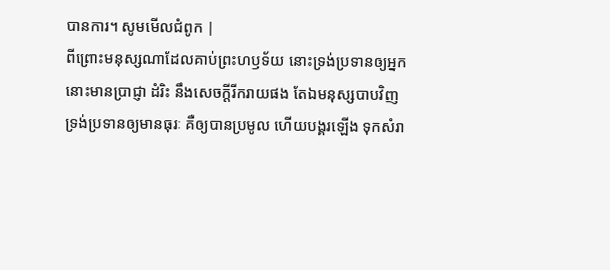បានការ។ សូមមើលជំពូក |
ពីព្រោះមនុស្សណាដែលគាប់ព្រះហឫទ័យ នោះទ្រង់ប្រទានឲ្យអ្នកនោះមានប្រាជ្ញា ដំរិះ នឹងសេចក្ដីរីករាយផង តែឯមនុស្សបាបវិញ ទ្រង់ប្រទានឲ្យមានធុរៈ គឺឲ្យបានប្រមូល ហើយបង្គរឡើង ទុកសំរា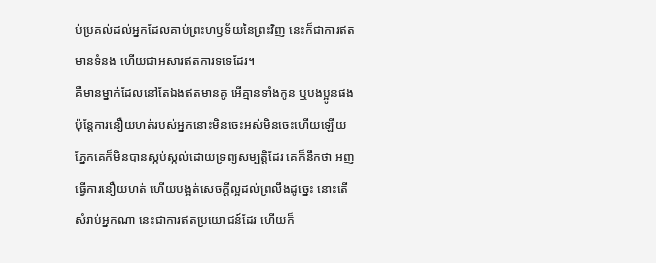ប់ប្រគល់ដល់អ្នកដែលគាប់ព្រះហឫទ័យនៃព្រះវិញ នេះក៏ជាការឥតមានទំនង ហើយជាអសារឥតការទទេដែរ។
គឺមានម្នាក់ដែលនៅតែឯងឥតមានគូ អើគ្មានទាំងកូន ឬបងប្អូនផង ប៉ុន្តែការនឿយហត់របស់អ្នកនោះមិនចេះអស់មិនចេះហើយឡើយ ភ្នែកគេក៏មិនបានស្កប់ស្កល់ដោយទ្រព្យសម្បត្តិដែរ គេក៏នឹកថា អញធ្វើការនឿយហត់ ហើយបង្អត់សេចក្ដីល្អដល់ព្រលឹងដូច្នេះ នោះតើសំរាប់អ្នកណា នេះជាការឥតប្រយោជន៍ដែរ ហើយក៏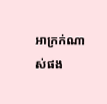អាក្រក់ណាស់ផង